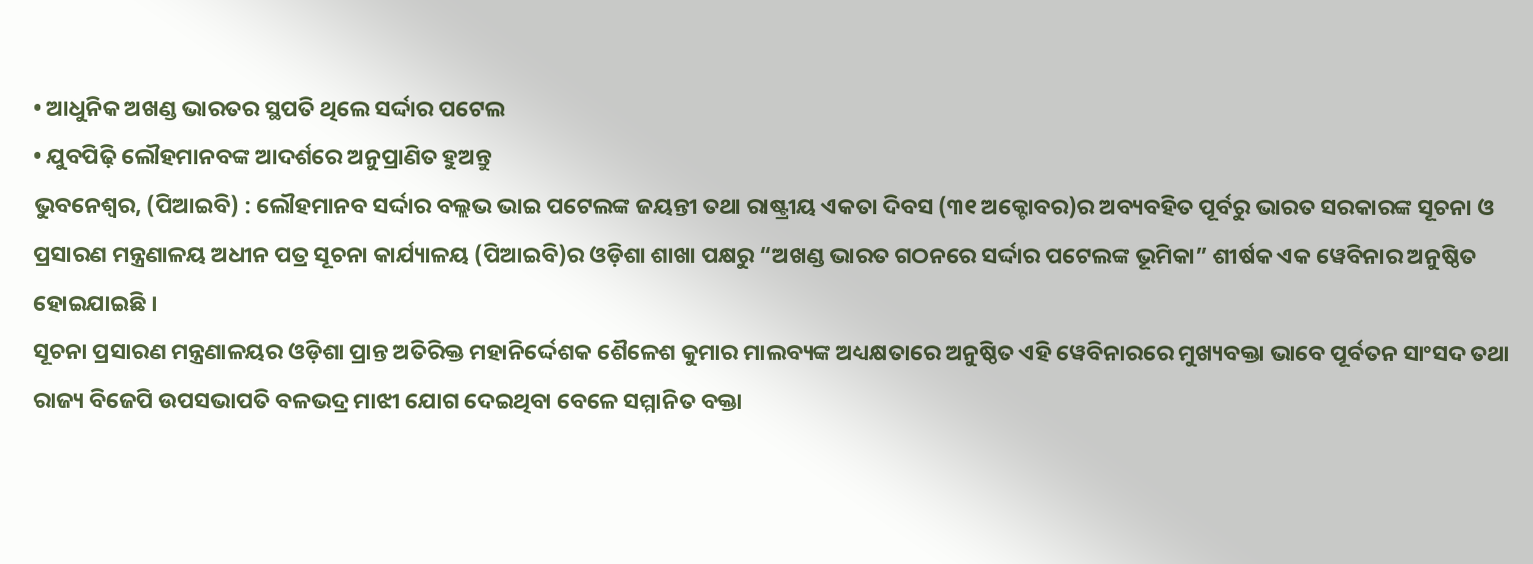• ଆଧୁନିକ ଅଖଣ୍ଡ ଭାରତର ସ୍ଥପତି ଥିଲେ ସର୍ଦ୍ଦାର ପଟେଲ
• ଯୁବପିଢ଼ି ଲୌହମାନବଙ୍କ ଆଦର୍ଶରେ ଅନୁପ୍ରାଣିତ ହୁଅନ୍ତୁ
ଭୁବନେଶ୍ୱର, (ପିଆଇବି) : ଲୌହମାନବ ସର୍ଦ୍ଦାର ବଲ୍ଲଭ ଭାଇ ପଟେଲଙ୍କ ଜୟନ୍ତୀ ତଥା ରାଷ୍ଟ୍ରୀୟ ଏକତା ଦିବସ (୩୧ ଅକ୍ଟୋବର)ର ଅବ୍ୟବହିତ ପୂର୍ବରୁ ଭାରତ ସରକାରଙ୍କ ସୂଚନା ଓ ପ୍ରସାରଣ ମନ୍ତ୍ରଣାଳୟ ଅଧୀନ ପତ୍ର ସୂଚନା କାର୍ଯ୍ୟାଳୟ (ପିଆଇବି)ର ଓଡ଼ିଶା ଶାଖା ପକ୍ଷରୁ “ଅଖଣ୍ଡ ଭାରତ ଗଠନରେ ସର୍ଦ୍ଦାର ପଟେଲଙ୍କ ଭୂମିକା” ଶୀର୍ଷକ ଏକ ୱେବିନାର ଅନୁଷ୍ଠିତ ହୋଇଯାଇଛି ।
ସୂଚନା ପ୍ରସାରଣ ମନ୍ତ୍ରଣାଳୟର ଓଡ଼ିଶା ପ୍ରାନ୍ତ ଅତିରିକ୍ତ ମହାନିର୍ଦ୍ଦେଶକ ଶୈଳେଶ କୁମାର ମାଲବ୍ୟଙ୍କ ଅଧ୍ୟକ୍ଷତାରେ ଅନୁଷ୍ଠିତ ଏହି ୱେବିନାରରେ ମୁଖ୍ୟବକ୍ତା ଭାବେ ପୂର୍ବତନ ସାଂସଦ ତଥା ରାଜ୍ୟ ବିଜେପି ଉପସଭାପତି ବଳଭଦ୍ର ମାଝୀ ଯୋଗ ଦେଇଥିବା ବେଳେ ସମ୍ମାନିତ ବକ୍ତା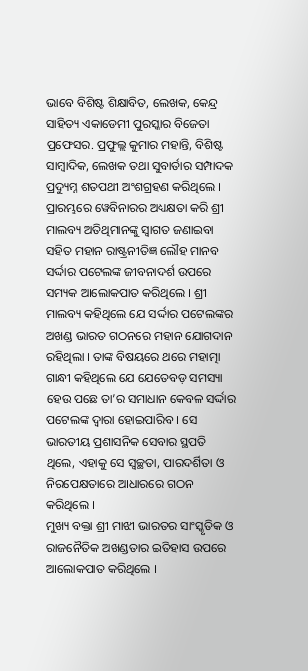ଭାବେ ବିଶିଷ୍ଟ ଶିକ୍ଷାବିତ, ଲେଖକ, କେନ୍ଦ୍ର ସାହିତ୍ୟ ଏକାଡେମୀ ପୁରସ୍କାର ବିଜେତା ପ୍ରଫେସର. ପ୍ରଫୁଲ୍ଲ କୁମାର ମହାନ୍ତି, ବିଶିଷ୍ଟ ସାମ୍ବାଦିକ, ଲେଖକ ତଥା ସୁବାର୍ତାର ସମ୍ପାଦକ ପ୍ରଦ୍ୟୁମ୍ନ ଶତପଥୀ ଅଂଶଗ୍ରହଣ କରିଥିଲେ ।
ପ୍ରାରମ୍ଭରେ ୱେବିନାରର ଅଧ୍ୟକ୍ଷତା କରି ଶ୍ରୀ ମାଲବ୍ୟ ଅତିଥିମାନଙ୍କୁ ସ୍ୱାଗତ ଜଣାଇବା ସହିତ ମହାନ ରାଷ୍ଟ୍ରନୀତିଜ୍ଞ ଲୌହ ମାନବ ସର୍ଦ୍ଦାର ପଟେଲଙ୍କ ଜୀବନାଦର୍ଶ ଉପରେ ସମ୍ୟକ ଆଲୋକପାତ କରିଥିଲେ । ଶ୍ରୀ ମାଲବ୍ୟ କହିଥିଲେ ଯେ ସର୍ଦ୍ଦାର ପଟେଲଙ୍କର ଅଖଣ୍ଡ ଭାରତ ଗଠନରେ ମହାନ ଯୋଗଦାନ ରହିଥିଲା । ତାଙ୍କ ବିଷୟରେ ଥରେ ମହାତ୍ମା ଗାନ୍ଧୀ କହିଥିଲେ ଯେ ଯେତେବଡ଼ ସମସ୍ୟା ହେଉ ପଛେ ତା’ର ସମାଧାନ କେବଳ ସର୍ଦ୍ଦାର ପଟେଲଙ୍କ ଦ୍ୱାରା ହୋଇପାରିବ । ସେ ଭାରତୀୟ ପ୍ରଶାସନିକ ସେବାର ସ୍ଥପତି ଥିଲେ, ଏହାକୁ ସେ ସ୍ୱଚ୍ଛତା, ପାରଦର୍ଶିତା ଓ ନିରପେକ୍ଷତାରେ ଆଧାରରେ ଗଠନ କରିଥିଲେ ।
ମୁଖ୍ୟ ବକ୍ତା ଶ୍ରୀ ମାଝୀ ଭାରତର ସାଂସ୍କୃତିକ ଓ ରାଜନୈତିକ ଅଖଣ୍ଡତାର ଇତିହାସ ଉପରେ ଆଲୋକପାତ କରିଥିଲେ ।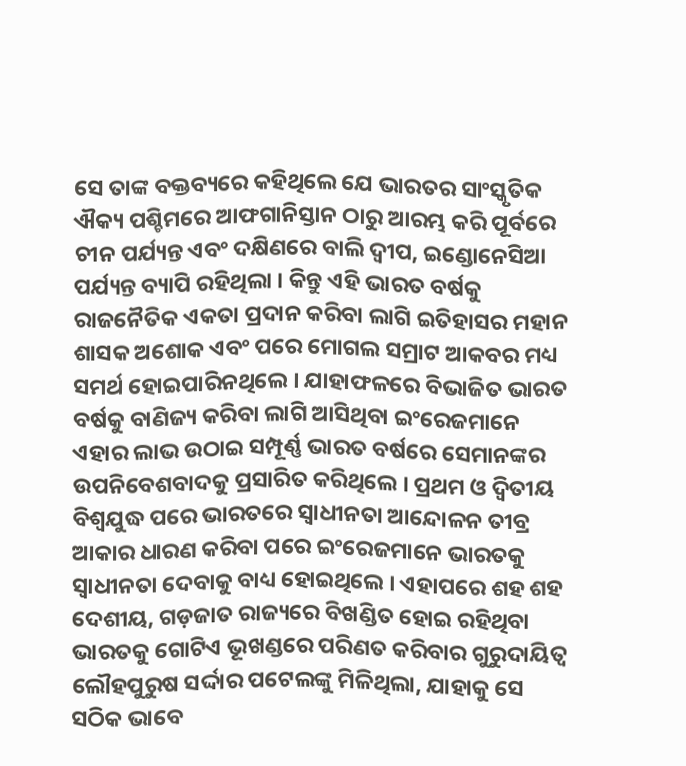ସେ ତାଙ୍କ ବକ୍ତବ୍ୟରେ କହିଥିଲେ ଯେ ଭାରତର ସାଂସ୍କୃତିକ ଐକ୍ୟ ପଶ୍ଚିମରେ ଆଫଗାନିସ୍ତାନ ଠାରୁ ଆରମ୍ଭ କରି ପୂର୍ବରେ ଚୀନ ପର୍ଯ୍ୟନ୍ତ ଏବଂ ଦକ୍ଷିଣରେ ବାଲି ଦ୍ୱୀପ, ଇଣ୍ଡୋନେସିଆ ପର୍ଯ୍ୟନ୍ତ ବ୍ୟାପି ରହିଥିଲା । କିନ୍ତୁ ଏହି ଭାରତ ବର୍ଷକୁ ରାଜନୈତିକ ଏକତା ପ୍ରଦାନ କରିବା ଲାଗି ଇତିହାସର ମହାନ ଶାସକ ଅଶୋକ ଏବଂ ପରେ ମୋଗଲ ସମ୍ରାଟ ଆକବର ମଧ୍ୟ ସମର୍ଥ ହୋଇପାରିନଥିଲେ । ଯାହାଫଳରେ ବିଭାଜିତ ଭାରତ ବର୍ଷକୁ ବାଣିଜ୍ୟ କରିବା ଲାଗି ଆସିଥିବା ଇଂରେଜମାନେ ଏହାର ଲାଭ ଉଠାଇ ସମ୍ପୂର୍ଣ୍ଣ ଭାରତ ବର୍ଷରେ ସେମାନଙ୍କର ଉପନିବେଶବାଦକୁ ପ୍ରସାରିତ କରିଥିଲେ । ପ୍ରଥମ ଓ ଦ୍ୱିତୀୟ ବିଶ୍ୱଯୁଦ୍ଧ ପରେ ଭାରତରେ ସ୍ୱାଧୀନତା ଆନ୍ଦୋଳନ ତୀବ୍ର ଆକାର ଧାରଣ କରିବା ପରେ ଇଂରେଜମାନେ ଭାରତକୁ ସ୍ୱାଧୀନତା ଦେବାକୁ ବାଧ୍ୟ ହୋଇଥିଲେ । ଏହାପରେ ଶହ ଶହ ଦେଶୀୟ, ଗଡ଼ଜାତ ରାଜ୍ୟରେ ବିଖଣ୍ଡିତ ହୋଇ ରହିଥିବା ଭାରତକୁ ଗୋଟିଏ ଭୂଖଣ୍ଡରେ ପରିଣତ କରିବାର ଗୁରୁଦାୟିତ୍ୱ ଲୌହପୁରୁଷ ସର୍ଦ୍ଦାର ପଟେଲଙ୍କୁ ମିଳିଥିଲା, ଯାହାକୁ ସେ ସଠିକ ଭାବେ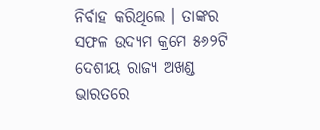ନିର୍ବାହ କରିଥିଲେ । ତାଙ୍କର ସଫଳ ଉଦ୍ୟମ କ୍ରମେ ୫୬୨ଟି ଦେଶୀୟ ରାଜ୍ୟ ଅଖଣ୍ଡ ଭାରତରେ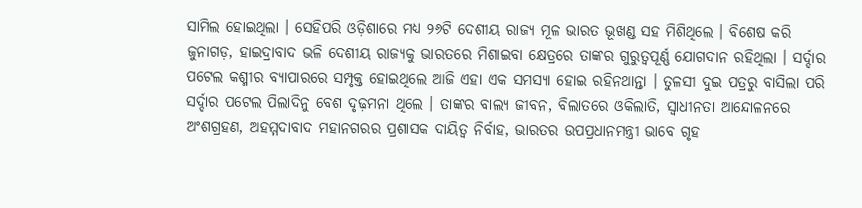ସାମିଲ ହୋଇଥିଲା । ସେହିପରି ଓଡ଼ିଶାରେ ମଧ୍ୟ ୨୬ଟି ଦେଶୀୟ ରାଜ୍ୟ ମୂଳ ଭାରତ ଭୂଖଣ୍ଡ ସହ ମିଶିଥିଲେ । ବିଶେଷ କରି ଜୁନାଗଡ଼, ହାଇଦ୍ରାବାଦ ଭଳି ଦେଶୀୟ ରାଜ୍ୟକୁ ଭାରତରେ ମିଶାଇବା କ୍ଷେତ୍ରରେ ତାଙ୍କର ଗୁରୁତ୍ୱପୂର୍ଣ୍ଣ ଯୋଗଦାନ ରହିଥିଲା । ସର୍ଦ୍ଦାର ପଟେଲ କଶ୍ମୀର ବ୍ୟାପାରରେ ସମ୍ପୃକ୍ତ ହୋଇଥିଲେ ଆଜି ଏହା ଏକ ସମସ୍ୟା ହୋଇ ରହିନଥାନ୍ତା । ତୁଳସୀ ଦୁଇ ପତ୍ରରୁ ବାସିଲା ପରି ସର୍ଦ୍ଦାର ପଟେଲ ପିଲାଦିନୁ ବେଶ ଦୃଢ଼ମନା ଥିଲେ । ତାଙ୍କର ବାଲ୍ୟ ଜୀବନ, ବିଲାତରେ ଓକିଲାତି, ସ୍ୱାଧୀନତା ଆନ୍ଦୋଳନରେ ଅଂଶଗ୍ରହଣ, ଅହମ୍ମଦାବାଦ ମହାନଗରର ପ୍ରଶାସକ ଦାୟିତ୍ୱ ନିର୍ବାହ, ଭାରତର ଉପପ୍ରଧାନମନ୍ତ୍ରୀ ଭାବେ ଗୃହ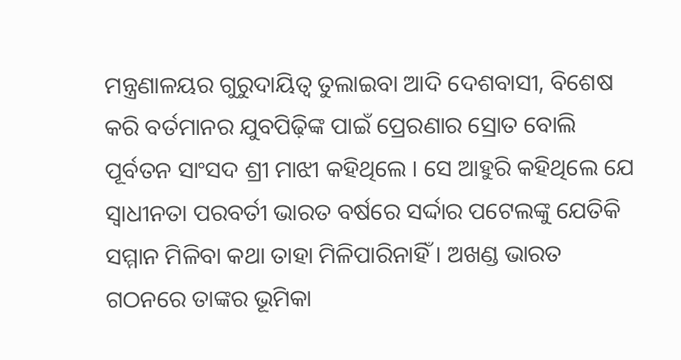ମନ୍ତ୍ରଣାଳୟର ଗୁରୁଦାୟିତ୍ୱ ତୁଲାଇବା ଆଦି ଦେଶବାସୀ, ବିଶେଷ କରି ବର୍ତମାନର ଯୁବପିଢ଼ିଙ୍କ ପାଇଁ ପ୍ରେରଣାର ସ୍ରୋତ ବୋଲି ପୂର୍ବତନ ସାଂସଦ ଶ୍ରୀ ମାଝୀ କହିଥିଲେ । ସେ ଆହୁରି କହିଥିଲେ ଯେ ସ୍ୱାଧୀନତା ପରବର୍ତୀ ଭାରତ ବର୍ଷରେ ସର୍ଦ୍ଦାର ପଟେଲଙ୍କୁ ଯେତିକି ସମ୍ମାନ ମିଳିବା କଥା ତାହା ମିଳିପାରିନାହିଁ । ଅଖଣ୍ଡ ଭାରତ ଗଠନରେ ତାଙ୍କର ଭୂମିକା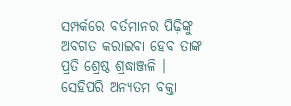ସମ୍ପର୍କରେ ବର୍ତମାନର ପିଢ଼ିଙ୍କୁ ଅବଗତ କରାଇବା ହେବ ତାଙ୍କ ପ୍ରତି ଶ୍ରେଷ୍ଠ ଶ୍ରଦ୍ଧାଞ୍ଜଳି ।
ସେହିପରି ଅନ୍ୟତମ ବକ୍ତା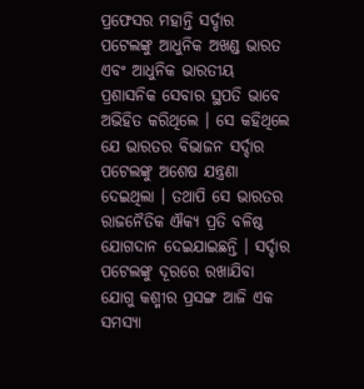ପ୍ରଫେସର ମହାନ୍ତି ସର୍ଦ୍ଦାର ପଟେଲଙ୍କୁ ଆଧୁନିକ ଅଖଣ୍ଡ ଭାରତ ଏବଂ ଆଧୁନିକ ଭାରତୀୟ ପ୍ରଶାସନିକ ସେବାର ସ୍ଥପତି ଭାବେ ଅଭିହିତ କରିଥିଲେ । ସେ କହିଥିଲେ ଯେ ଭାରତର ବିଭାଜନ ସର୍ଦ୍ଦାର ପଟେଲଙ୍କୁ ଅଶେଷ ଯନ୍ତ୍ରଣା ଦେଇଥିଲା । ତଥାପି ସେ ଭାରତର ରାଜନୈତିକ ଐକ୍ୟ ପ୍ରତି ବଳିଷ୍ଠ ଯୋଗଦାନ ଦେଇଯାଇଛନ୍ତି । ସର୍ଦ୍ଦାର ପଟେଲଙ୍କୁ ଦୂରରେ ରଖାଯିବା ଯୋଗୁ କଶ୍ମୀର ପ୍ରସଙ୍ଗ ଆଜି ଏକ ସମସ୍ୟା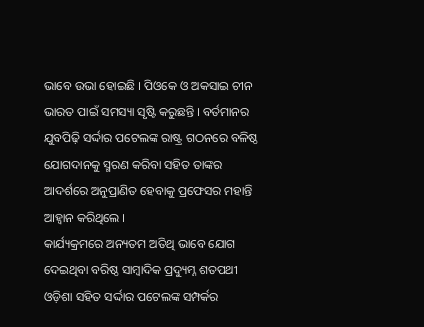ଭାବେ ଉଭା ହୋଇଛି । ପିଓକେ ଓ ଅକସାଇ ଚୀନ ଭାରତ ପାଇଁ ସମସ୍ୟା ସୃଷ୍ଟି କରୁଛନ୍ତି । ବର୍ତମାନର ଯୁବପିଢ଼ି ସର୍ଦ୍ଦାର ପଟେଲଙ୍କ ରାଷ୍ଟ୍ର ଗଠନରେ ବଳିଷ୍ଠ ଯୋଗଦାନକୁ ସ୍ମରଣ କରିବା ସହିତ ତାଙ୍କର ଆଦର୍ଶରେ ଅନୁପ୍ରାଣିତ ହେବାକୁ ପ୍ରଫେସର ମହାନ୍ତି ଆହ୍ୱାନ କରିଥିଲେ ।
କାର୍ଯ୍ୟକ୍ରମରେ ଅନ୍ୟତମ ଅତିଥି ଭାବେ ଯୋଗ ଦେଇଥିବା ବରିଷ୍ଠ ସାମ୍ବାଦିକ ପ୍ରଦ୍ୟୁମ୍ନ ଶତପଥୀ ଓଡ଼ିଶା ସହିତ ସର୍ଦ୍ଦାର ପଟେଲଙ୍କ ସମ୍ପର୍କର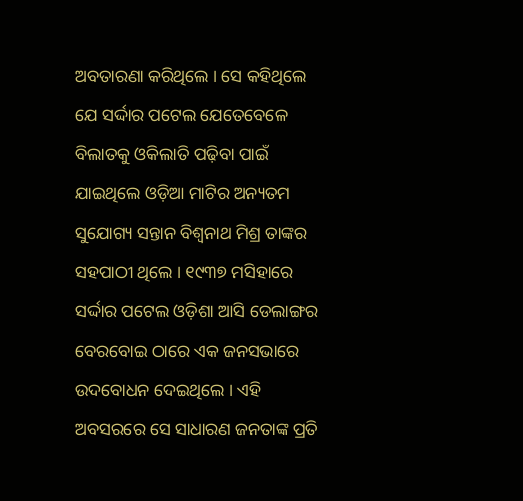ଅବତାରଣା କରିଥିଲେ । ସେ କହିଥିଲେ ଯେ ସର୍ଦ୍ଦାର ପଟେଲ ଯେତେବେଳେ ବିଲାତକୁ ଓକିଲାତି ପଢ଼ିବା ପାଇଁ ଯାଇଥିଲେ ଓଡ଼ିଆ ମାଟିର ଅନ୍ୟତମ ସୁଯୋଗ୍ୟ ସନ୍ତାନ ବିଶ୍ୱନାଥ ମିଶ୍ର ତାଙ୍କର ସହପାଠୀ ଥିଲେ । ୧୯୩୭ ମସିହାରେ ସର୍ଦ୍ଦାର ପଟେଲ ଓଡ଼ିଶା ଆସି ଡେଲାଙ୍ଗର ବେରବୋଇ ଠାରେ ଏକ ଜନସଭାରେ ଉଦବୋଧନ ଦେଇଥିଲେ । ଏହି ଅବସରରେ ସେ ସାଧାରଣ ଜନତାଙ୍କ ପ୍ରତି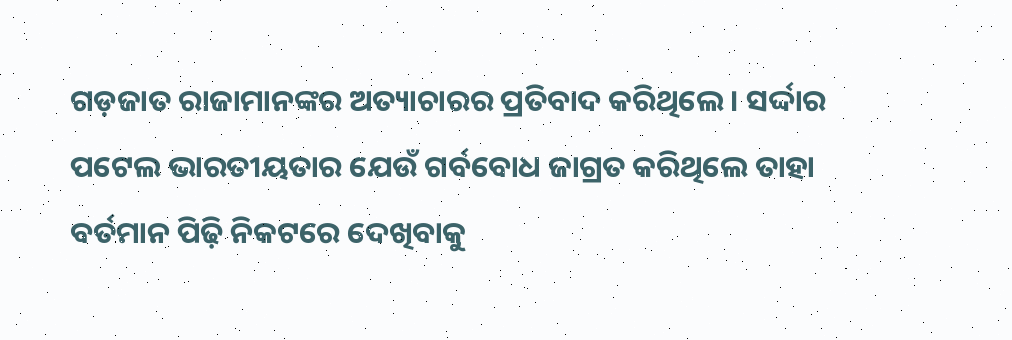ଗଡ଼ଜାତ ରାଜାମାନଙ୍କର ଅତ୍ୟାଚାରର ପ୍ରତିବାଦ କରିଥିଲେ । ସର୍ଦ୍ଦାର ପଟେଲ ଭାରତୀୟତାର ଯେଉଁ ଗର୍ବବୋଧ ଜାଗ୍ରତ କରିଥିଲେ ତାହା ବର୍ତମାନ ପିଢ଼ି ନିକଟରେ ଦେଖିବାକୁ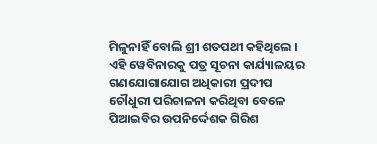ମିଳୁନାହିଁ ବୋଲି ଶ୍ରୀ ଶତପଥୀ କହିଥିଲେ ।
ଏହି ୱେବିନାରକୁ ପତ୍ର ସୂଚନା କାର୍ଯ୍ୟାଳୟର ଗଣଯୋଗାଯୋଗ ଅଧିକାରୀ ପ୍ରଦୀପ ଚୌଧୁରୀ ପରିଚାଳନା କରିଥିବା ବେଳେ ପିଆଇବିର ଉପନିର୍ଦ୍ଦେଶକ ଗିରିଶ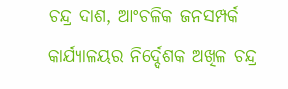ଚନ୍ଦ୍ର ଦାଶ, ଆଂଚଳିକ ଜନସମ୍ପର୍କ କାର୍ଯ୍ୟାଳୟର ନିର୍ଦ୍ଦେଶକ ଅଖିଳ ଚନ୍ଦ୍ର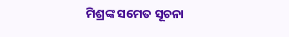ମିଶ୍ରଙ୍କ ସମେତ ସୂଚନା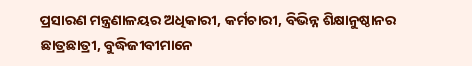ପ୍ରସାରଣ ମନ୍ତ୍ରଣାଳୟର ଅଧିକାରୀ, କର୍ମଚାରୀ, ବିଭିନ୍ନ ଶିକ୍ଷାନୁଷ୍ଠାନର ଛାତ୍ରଛାତ୍ରୀ, ବୁଦ୍ଧିଜୀବୀମାନେ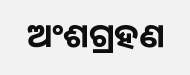ଅଂଶଗ୍ରହଣ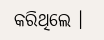କରିଥିଲେ ।